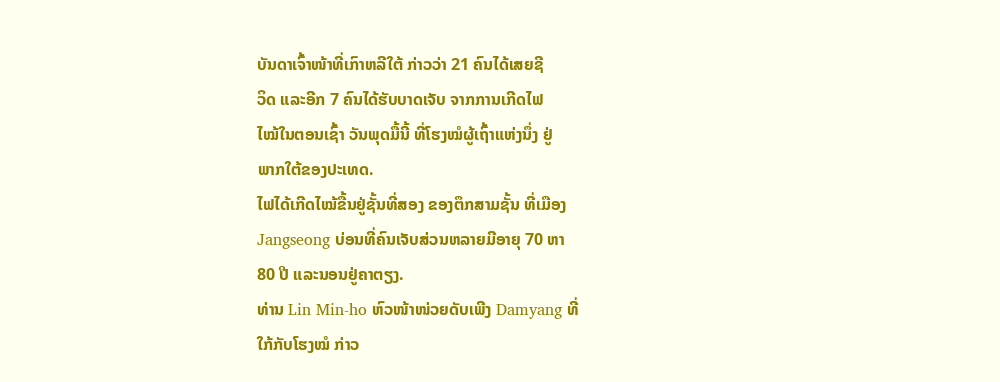ບັນດາເຈົ້າໜ້າທີ່ເກົາຫລີໃຕ້ ກ່າວວ່າ 21 ຄົນໄດ້ເສຍຊີ
ວິດ ແລະອີກ 7 ຄົນໄດ້ຮັບບາດເຈັບ ຈາກການເກີດໄຟ
ໄໝ້ໃນຕອນເຊົ້າ ວັນພຸດມື້ນີ້ ທີ່ໂຮງໝໍຜູ້ເຖົ້າແຫ່ງນຶ່ງ ຢູ່
ພາກໃຕ້ຂອງປະເທດ.
ໄຟໄດ້ເກີດໄໝ້ຂື້ນຢູ່ຊັ້ນທີ່ສອງ ຂອງຕຶກສາມຊັ້ນ ທີ່ເມືອງ
Jangseong ບ່ອນທີ່ຄົນເຈັບສ່ວນຫລາຍມີອາຍຸ 70 ຫາ
80 ປີ ແລະນອນຢູ່ຄາຕຽງ.
ທ່ານ Lin Min-ho ຫົວໜ້າໜ່ວຍດັບເພີງ Damyang ທີ່
ໃກ້ກັບໂຮງໝໍ ກ່າວ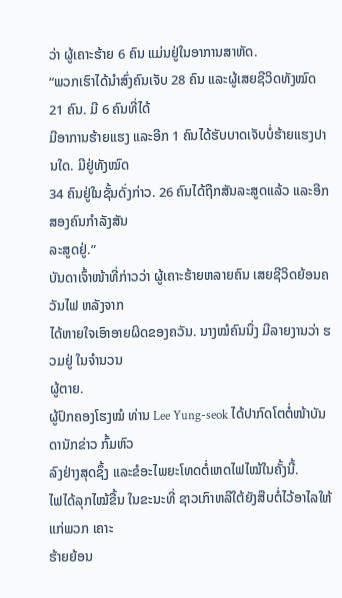ວ່າ ຜູ້ເຄາະຮ້າຍ 6 ຄົນ ແມ່ນຢູ່ໃນອາການສາຫັດ.
“ພວກເຮົາໄດ້ນຳສົ່ງຄົນເຈັບ 28 ຄົນ ແລະຜູ້ເສຍຊີວິດທັງໝົດ 21 ຄົນ. ມີ 6 ຄົນທີ່ໄດ້
ມີອາການຮ້າຍແຮງ ແລະອີກ 1 ຄົນໄດ້ຮັບບາດເຈັບບໍ່ຮ້າຍແຮງປານໃດ. ມີຢູ່ທັງໝົດ
34 ຄົນຢູ່ໃນຊັ້ນດັ່ງກ່າວ. 26 ຄົນໄດ້ຖືກສັນລະສູດແລ້ວ ແລະອີກສອງຄົນກຳລັງສັນ
ລະສູດຢູ່.”
ບັນດາເຈົ້າໜ້າທີ່ກ່າວວ່າ ຜູ້ເຄາະຮ້າຍຫລາຍຄົນ ເສຍຊີວິດຍ້ອນຄວັນໄຟ ຫລັງຈາກ
ໄດ້ຫາຍໃຈເອົາອາຍຜິດຂອງຄວັນ. ນາງໝໍຄົນນຶ່ງ ມີລາຍງານວ່າ ຮວມຢູ່ ໃນຈຳນວນ
ຜູ້ຕາຍ.
ຜູ້ປົກຄອງໂຮງໝໍ ທ່ານ Lee Yung-seok ໄດ້ປາກົດໂຕຕໍ່ໜ້າບັນດານັກຂ່າວ ກົ້ມຫົວ
ລົງຢ່າງສຸດຊຶ້ງ ແລະຂໍອະໄພຍະໂທດຕໍ່ເຫດໄຟໄໝ້ໃນຄັ້ງນີ້.
ໄຟໄດ້ລຸກໄໝ້ຂື້ນ ໃນຂະນະທີ່ ຊາວເກົາຫລີໃຕ້ຍັງສືບຕໍ່ໄວ້ອາໄລໃຫ້ແກ່ພວກ ເຄາະ
ຮ້າຍຍ້ອນ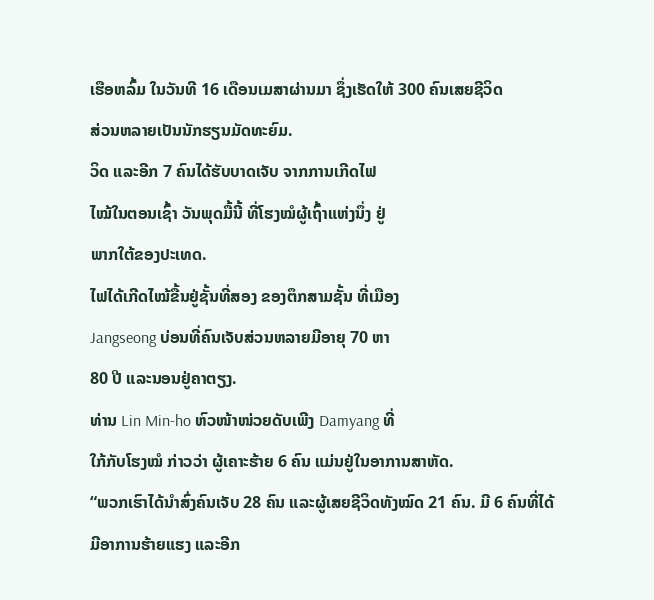ເຮືອຫລົ້ມ ໃນວັນທີ 16 ເດືອນເມສາຜ່ານມາ ຊຶ່ງເຮັດໃຫ້ 300 ຄົນເສຍຊີວິດ
ສ່ວນຫລາຍເປັນນັກຮຽນມັດທະຍົມ.
ວິດ ແລະອີກ 7 ຄົນໄດ້ຮັບບາດເຈັບ ຈາກການເກີດໄຟ
ໄໝ້ໃນຕອນເຊົ້າ ວັນພຸດມື້ນີ້ ທີ່ໂຮງໝໍຜູ້ເຖົ້າແຫ່ງນຶ່ງ ຢູ່
ພາກໃຕ້ຂອງປະເທດ.
ໄຟໄດ້ເກີດໄໝ້ຂື້ນຢູ່ຊັ້ນທີ່ສອງ ຂອງຕຶກສາມຊັ້ນ ທີ່ເມືອງ
Jangseong ບ່ອນທີ່ຄົນເຈັບສ່ວນຫລາຍມີອາຍຸ 70 ຫາ
80 ປີ ແລະນອນຢູ່ຄາຕຽງ.
ທ່ານ Lin Min-ho ຫົວໜ້າໜ່ວຍດັບເພີງ Damyang ທີ່
ໃກ້ກັບໂຮງໝໍ ກ່າວວ່າ ຜູ້ເຄາະຮ້າຍ 6 ຄົນ ແມ່ນຢູ່ໃນອາການສາຫັດ.
“ພວກເຮົາໄດ້ນຳສົ່ງຄົນເຈັບ 28 ຄົນ ແລະຜູ້ເສຍຊີວິດທັງໝົດ 21 ຄົນ. ມີ 6 ຄົນທີ່ໄດ້
ມີອາການຮ້າຍແຮງ ແລະອີກ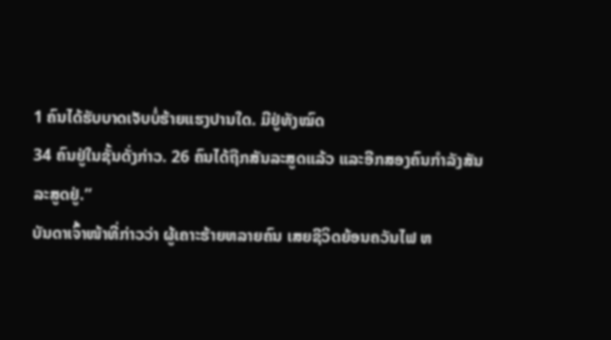1 ຄົນໄດ້ຮັບບາດເຈັບບໍ່ຮ້າຍແຮງປານໃດ. ມີຢູ່ທັງໝົດ
34 ຄົນຢູ່ໃນຊັ້ນດັ່ງກ່າວ. 26 ຄົນໄດ້ຖືກສັນລະສູດແລ້ວ ແລະອີກສອງຄົນກຳລັງສັນ
ລະສູດຢູ່.”
ບັນດາເຈົ້າໜ້າທີ່ກ່າວວ່າ ຜູ້ເຄາະຮ້າຍຫລາຍຄົນ ເສຍຊີວິດຍ້ອນຄວັນໄຟ ຫ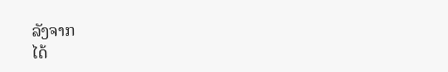ລັງຈາກ
ໄດ້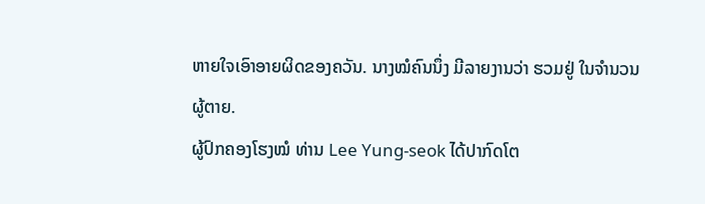ຫາຍໃຈເອົາອາຍຜິດຂອງຄວັນ. ນາງໝໍຄົນນຶ່ງ ມີລາຍງານວ່າ ຮວມຢູ່ ໃນຈຳນວນ
ຜູ້ຕາຍ.
ຜູ້ປົກຄອງໂຮງໝໍ ທ່ານ Lee Yung-seok ໄດ້ປາກົດໂຕ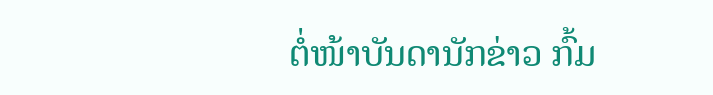ຕໍ່ໜ້າບັນດານັກຂ່າວ ກົ້ມ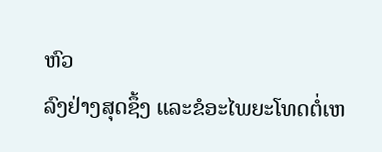ຫົວ
ລົງຢ່າງສຸດຊຶ້ງ ແລະຂໍອະໄພຍະໂທດຕໍ່ເຫ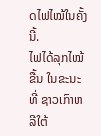ດໄຟໄໝ້ໃນຄັ້ງນີ້.
ໄຟໄດ້ລຸກໄໝ້ຂື້ນ ໃນຂະນະທີ່ ຊາວເກົາຫລີໃຕ້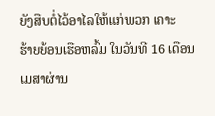ຍັງສືບຕໍ່ໄວ້ອາໄລໃຫ້ແກ່ພວກ ເຄາະ
ຮ້າຍຍ້ອນເຮືອຫລົ້ມ ໃນວັນທີ 16 ເດືອນເມສາຜ່ານ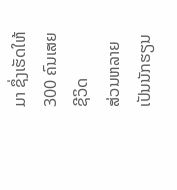ມາ ຊຶ່ງເຮັດໃຫ້ 300 ຄົນເສຍຊີວິດ
ສ່ວນຫລາຍເປັນນັກຮຽນ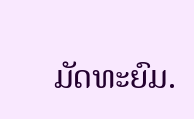ມັດທະຍົມ.